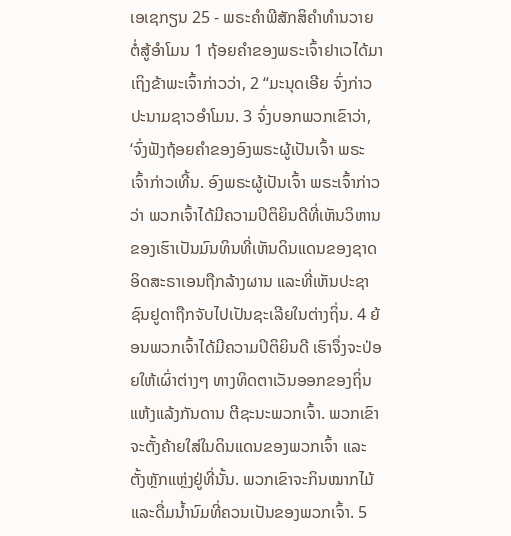ເອເຊກຽນ 25 - ພຣະຄຳພີສັກສິຄຳທຳນວາຍຕໍ່ສູ້ອຳໂມນ 1 ຖ້ອຍຄຳຂອງພຣະເຈົ້າຢາເວໄດ້ມາເຖິງຂ້າພະເຈົ້າກ່າວວ່າ, 2 “ມະນຸດເອີຍ ຈົ່ງກ່າວປະນາມຊາວອຳໂມນ. 3 ຈົ່ງບອກພວກເຂົາວ່າ, ‘ຈົ່ງຟັງຖ້ອຍຄຳຂອງອົງພຣະຜູ້ເປັນເຈົ້າ ພຣະເຈົ້າກ່າວເທີ້ນ. ອົງພຣະຜູ້ເປັນເຈົ້າ ພຣະເຈົ້າກ່າວວ່າ ພວກເຈົ້າໄດ້ມີຄວາມປິຕິຍິນດີທີ່ເຫັນວິຫານຂອງເຮົາເປັນມົນທິນທີ່ເຫັນດິນແດນຂອງຊາດອິດສະຣາເອນຖືກລ້າງຜານ ແລະທີ່ເຫັນປະຊາຊົນຢູດາຖືກຈັບໄປເປັນຊະເລີຍໃນຕ່າງຖິ່ນ. 4 ຍ້ອນພວກເຈົ້າໄດ້ມີຄວາມປິຕິຍິນດີ ເຮົາຈຶ່ງຈະປ່ອຍໃຫ້ເຜົ່າຕ່າງໆ ທາງທິດຕາເວັນອອກຂອງຖິ່ນແຫ້ງແລ້ງກັນດານ ຕີຊະນະພວກເຈົ້າ. ພວກເຂົາຈະຕັ້ງຄ້າຍໃສ່ໃນດິນແດນຂອງພວກເຈົ້າ ແລະຕັ້ງຫຼັກແຫຼ່ງຢູ່ທີ່ນັ້ນ. ພວກເຂົາຈະກິນໝາກໄມ້ ແລະດື່ມນໍ້ານົມທີ່ຄວນເປັນຂອງພວກເຈົ້າ. 5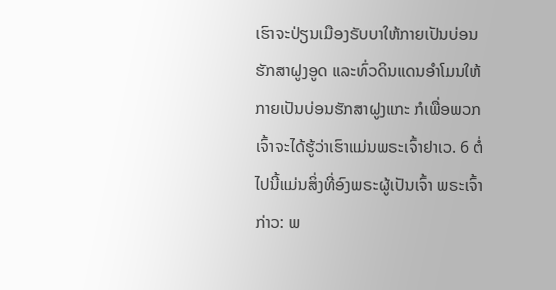ເຮົາຈະປ່ຽນເມືອງຣັບບາໃຫ້ກາຍເປັນບ່ອນຮັກສາຝູງອູດ ແລະທົ່ວດິນແດນອຳໂມນໃຫ້ກາຍເປັນບ່ອນຮັກສາຝູງແກະ ກໍເພື່ອພວກເຈົ້າຈະໄດ້ຮູ້ວ່າເຮົາແມ່ນພຣະເຈົ້າຢາເວ. 6 ຕໍ່ໄປນີ້ແມ່ນສິ່ງທີ່ອົງພຣະຜູ້ເປັນເຈົ້າ ພຣະເຈົ້າກ່າວ: ພ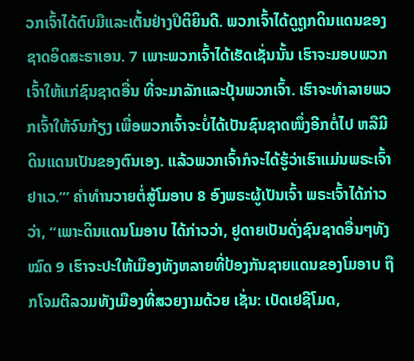ວກເຈົ້າໄດ້ຕົບມືແລະເຕັ້ນຢ່າງປິຕິຍິນດີ. ພວກເຈົ້າໄດ້ດູຖູກດິນແດນຂອງຊາດອິດສະຣາເອນ. 7 ເພາະພວກເຈົ້າໄດ້ເຮັດເຊັ່ນນັ້ນ ເຮົາຈະມອບພວກເຈົ້າໃຫ້ແກ່ຊົນຊາດອື່ນ ທີ່ຈະມາລັກແລະປຸ້ນພວກເຈົ້າ. ເຮົາຈະທຳລາຍພວກເຈົ້າໃຫ້ຈົນກ້ຽງ ເພື່ອພວກເຈົ້າຈະບໍ່ໄດ້ເປັນຊົນຊາດໜຶ່ງອີກຕໍ່ໄປ ຫລືມີດິນແດນເປັນຂອງຕົນເອງ. ແລ້ວພວກເຈົ້າກໍຈະໄດ້ຮູ້ວ່າເຮົາແມ່ນພຣະເຈົ້າຢາເວ.”’ ຄຳທຳນວາຍຕໍ່ສູ້ໂມອາບ 8 ອົງພຣະຜູ້ເປັນເຈົ້າ ພຣະເຈົ້າໄດ້ກ່າວວ່າ, “ເພາະດິນແດນໂມອາບ ໄດ້ກ່າວວ່າ, ຢູດາຍເປັນດັ່ງຊົນຊາດອື່ນໆທັງໝົດ 9 ເຮົາຈະປະໃຫ້ເມືອງທັງຫລາຍທີ່ປ້ອງກັນຊາຍແດນຂອງໂມອາບ ຖືກໂຈມຕີລວມທັງເມືອງທີ່ສວຍງາມດ້ວຍ ເຊັ່ນ: ເບັດເຢຊີໂມດ,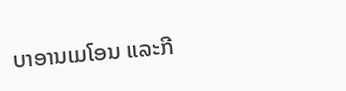ບາອານເມໂອນ ແລະກີ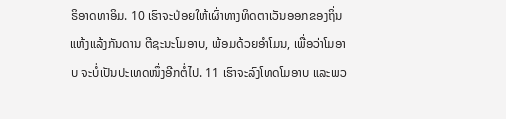ຣິອາດທາອິມ. 10 ເຮົາຈະປ່ອຍໃຫ້ເຜົ່າທາງທິດຕາເວັນອອກຂອງຖິ່ນແຫ້ງແລ້ງກັນດານ ຕີຊະນະໂມອາບ, ພ້ອມດ້ວຍອຳໂມນ, ເພື່ອວ່າໂມອາບ ຈະບໍ່ເປັນປະເທດໜຶ່ງອີກຕໍ່ໄປ. 11 ເຮົາຈະລົງໂທດໂມອາບ ແລະພວ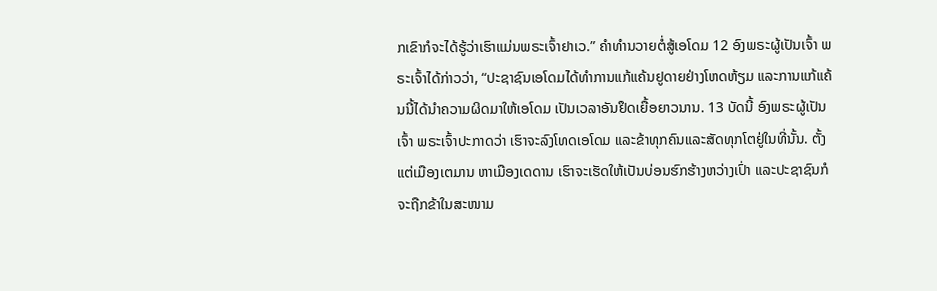ກເຂົາກໍຈະໄດ້ຮູ້ວ່າເຮົາແມ່ນພຣະເຈົ້າຢາເວ.” ຄຳທຳນວາຍຕໍ່ສູ້ເອໂດມ 12 ອົງພຣະຜູ້ເປັນເຈົ້າ ພຣະເຈົ້າໄດ້ກ່າວວ່າ, “ປະຊາຊົນເອໂດມໄດ້ທຳການແກ້ແຄ້ນຢູດາຍຢ່າງໂຫດຫ້ຽມ ແລະການແກ້ແຄ້ນນີ້ໄດ້ນຳຄວາມຜິດມາໃຫ້ເອໂດມ ເປັນເວລາອັນຢຶດເຍື້ອຍາວນານ. 13 ບັດນີ້ ອົງພຣະຜູ້ເປັນເຈົ້າ ພຣະເຈົ້າປະກາດວ່າ ເຮົາຈະລົງໂທດເອໂດມ ແລະຂ້າທຸກຄົນແລະສັດທຸກໂຕຢູ່ໃນທີ່ນັ້ນ. ຕັ້ງແຕ່ເມືອງເຕມານ ຫາເມືອງເດດານ ເຮົາຈະເຮັດໃຫ້ເປັນບ່ອນຮົກຮ້າງຫວ່າງເປົ່າ ແລະປະຊາຊົນກໍຈະຖືກຂ້າໃນສະໜາມ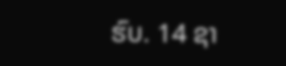ຮົບ. 14 ຊາ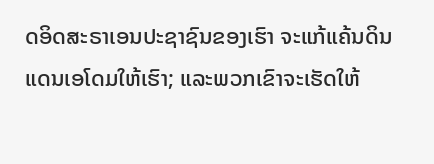ດອິດສະຣາເອນປະຊາຊົນຂອງເຮົາ ຈະແກ້ແຄ້ນດິນແດນເອໂດມໃຫ້ເຮົາ; ແລະພວກເຂົາຈະເຮັດໃຫ້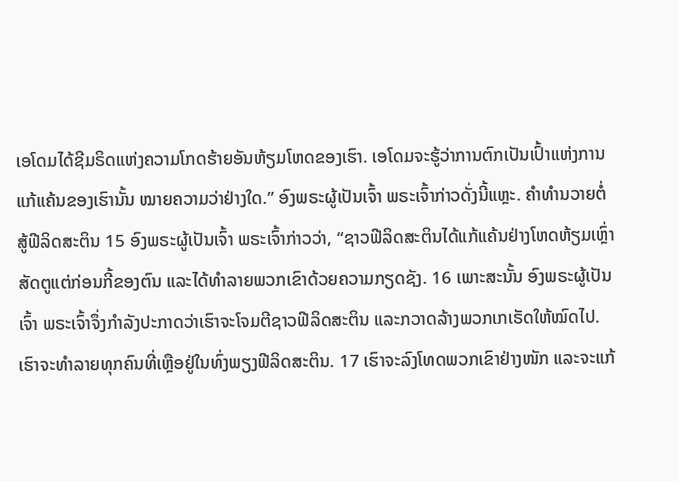ເອໂດມໄດ້ຊີມຣິດແຫ່ງຄວາມໂກດຮ້າຍອັນຫ້ຽມໂຫດຂອງເຮົາ. ເອໂດມຈະຮູ້ວ່າການຕົກເປັນເປົ້າແຫ່ງການແກ້ແຄ້ນຂອງເຮົານັ້ນ ໝາຍຄວາມວ່າຢ່າງໃດ.” ອົງພຣະຜູ້ເປັນເຈົ້າ ພຣະເຈົ້າກ່າວດັ່ງນີ້ແຫຼະ. ຄຳທຳນວາຍຕໍ່ສູ້ຟີລິດສະຕິນ 15 ອົງພຣະຜູ້ເປັນເຈົ້າ ພຣະເຈົ້າກ່າວວ່າ, “ຊາວຟີລິດສະຕິນໄດ້ແກ້ແຄ້ນຢ່າງໂຫດຫ້ຽມເຫຼົ່າສັດຕູແຕ່ກ່ອນກີ້ຂອງຕົນ ແລະໄດ້ທຳລາຍພວກເຂົາດ້ວຍຄວາມກຽດຊັງ. 16 ເພາະສະນັ້ນ ອົງພຣະຜູ້ເປັນເຈົ້າ ພຣະເຈົ້າຈຶ່ງກຳລັງປະກາດວ່າເຮົາຈະໂຈມຕີຊາວຟີລິດສະຕິນ ແລະກວາດລ້າງພວກເກເຣັດໃຫ້ໝົດໄປ. ເຮົາຈະທຳລາຍທຸກຄົນທີ່ເຫຼືອຢູ່ໃນທົ່ງພຽງຟີລິດສະຕິນ. 17 ເຮົາຈະລົງໂທດພວກເຂົາຢ່າງໜັກ ແລະຈະແກ້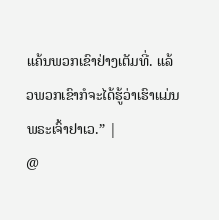ແຄ້ນພວກເຂົາຢ່າງເຕັມທີ່. ແລ້ວພວກເຂົາກໍຈະໄດ້ຮູ້ວ່າເຮົາແມ່ນພຣະເຈົ້າຢາເວ.” |
@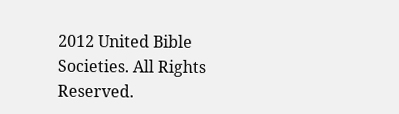2012 United Bible Societies. All Rights Reserved.